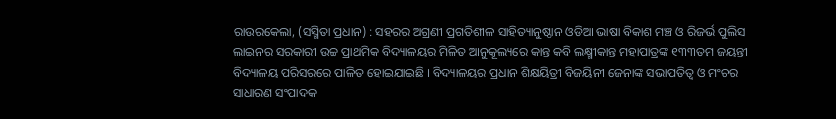ରାଉରକେଲା, (ସସ୍ମିତା ପ୍ରଧାନ) : ସହରର ଅଗ୍ରଣୀ ପ୍ରଗତିଶୀଳ ସାହିତ୍ୟାନୁଷ୍ଠାନ ଓଡିଆ ଭାଷା ବିକାଶ ମଞ୍ଚ ଓ ରିଜର୍ଭ ପୁଲିସ ଲାଇନର ସରକାରୀ ଉଚ୍ଚ ପ୍ରାଥମିକ ବିଦ୍ୟାଳୟର ମିଳିତ ଆନୁକୂଲ୍ୟରେ କାନ୍ତ କବି ଲକ୍ଷ୍ମୀକାନ୍ତ ମହାପାତ୍ରଙ୍କ ୧୩୩ତମ ଜୟନ୍ତୀ ବିଦ୍ୟାଳୟ ପରିସରରେ ପାଳିତ ହୋଇଯାଇଛି । ବିଦ୍ୟାଳୟର ପ୍ରଧାନ ଶିକ୍ଷୟିତ୍ରୀ ବିଜୟିନୀ ଜେନାଙ୍କ ସଭାପତିତ୍ୱ ଓ ମଂଚର ସାଧାରଣ ସଂପାଦକ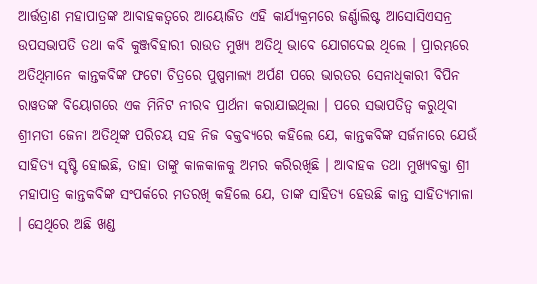ଆର୍ତ୍ତତ୍ରାଣ ମହାପାତ୍ରଙ୍କ ଆବାହକତ୍ୱରେ ଆୟୋଜିତ ଏହି କାର୍ଯ୍ୟକ୍ରମରେ ଜର୍ଣ୍ଣାଲିଷ୍ଟ ଆସୋସିଏସନ୍ର ଉପସଭାପତି ତଥା କବି କୁଞ୍ଜବିହାରୀ ରାଉତ ମୁଖ୍ୟ ଅତିଥି ଭାବେ ଯୋଗଦେଇ ଥିଲେ । ପ୍ରାରମ୍ଭରେ ଅତିଥିମାନେ କାନ୍ତକବିଙ୍କ ଫଟୋ ଚିତ୍ରରେ ପୁଷ୍ପମାଲ୍ୟ ଅର୍ପଣ ପରେ ଭାରତର ସେନାଧିକାରୀ ବିପିନ ରାୱତଙ୍କ ବିୟୋଗରେ ଏକ ମିନିଟ ନୀରବ ପ୍ରାର୍ଥନା କରାଯାଇଥିଲା । ପରେ ସଭାପତିତ୍ୱ କରୁଥିବା ଶ୍ରୀମତୀ ଜେନା ଅତିଥିଙ୍କ ପରିଚୟ ସହ ନିଜ ବକ୍ତବ୍ୟରେ କହିଲେ ଯେ, କାନ୍ତକବିଙ୍କ ସର୍ଜନାରେ ଯେଉଁ ସାହିତ୍ୟ ସୃଷ୍ଟି ହୋଇଛି, ତାହା ତାଙ୍କୁ କାଳକାଳକୁ ଅମର କରିରଖିଛି । ଆବାହକ ତଥା ମୁଖ୍ୟବକ୍ତା ଶ୍ରୀ ମହାପାତ୍ର କାନ୍ତକବିଙ୍କ ସଂପର୍କରେ ମତରଖି କହିଲେ ଯେ, ତାଙ୍କ ସାହିତ୍ୟ ହେଉଛି କାନ୍ତ ସାହିତ୍ୟମାଳା । ସେଥିରେ ଅଛି ଖଣ୍ଡ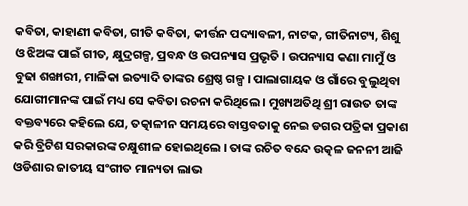କବିତା, କାହାଣୀ କବିତା, ଗୀତି କବିତା, କୀର୍ତ୍ତନ ପଦ୍ୟାବଳୀ, ନାଟକ, ଗୀତିନାଟ୍ୟ, ଶିଶୁ ଓ ଝିଅଙ୍କ ପାଇଁ ଗୀତ, କ୍ଷୁଦ୍ରଗଳ୍ପ, ପ୍ରବନ୍ଧ ଓ ଉପନ୍ୟାସ ପ୍ରଭୃତି । ଉପନ୍ୟାସ କଣା ମାମୁଁ ଓ ବୁଢା ଶଙ୍ଖାରୀ, ମାଳିକା ଇତ୍ୟାଦି ତାଙ୍କର ଶ୍ରେଷ୍ଠ ଗଳ୍ପ । ପାଲାଗାୟକ ଓ ଗାଁରେ ବୁଲୁଥିବା ଯୋଗୀମାନଙ୍କ ପାଇଁ ମଧ୍ୟ ସେ କବିତା ରଚନା କରିଥିଲେ । ମୁଖ୍ୟଅତିଥି ଶ୍ରୀ ରାଉତ ତାଙ୍କ ବକ୍ତବ୍ୟରେ କହିଲେ ଯେ, ତତ୍କାଳୀନ ସମୟରେ ବାସ୍ତବତାକୁ ନେଇ ଡଗର ପତ୍ରିକା ପ୍ରକାଶ କରି ବ୍ରିଟିଶ ସରକାରଙ୍କ ଚକ୍ଷୁଶୀଳ ହୋଇଥିଲେ । ତାଙ୍କ ରଚିତ ବନ୍ଦେ ଉତ୍କଳ ଜନନୀ ଆଜି ଓଡିଶାର ଜାତୀୟ ସଂଗୀତ ମାନ୍ୟତା ଲାଭ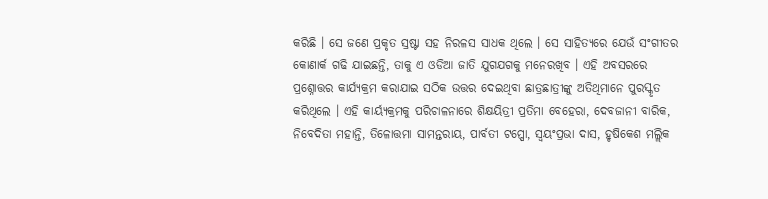କରିଛି । ସେ ଜଣେ ପ୍ରକୃତ ସ୍ରଷ୍ଟା ସହ ନିରଳସ ସାଧକ ଥିଲେ । ସେ ସାହିତ୍ୟରେ ଯେଉଁ ସଂଗୀତର କୋଣାର୍କ ଗଢି ଯାଇଛନ୍ତି, ତାକୁ ଏ ଓଡିଆ ଜାତି ଯୁଗଯଗକୁ ମନେରଖିବ । ଏହି ଅବସରରେ ପ୍ରଶ୍ନୋତ୍ତର କାର୍ଯ୍ୟକ୍ରମ କରାଯାଇ ସଠିକ ଉତ୍ତର ଦେଇଥିବା ଛାତ୍ରଛାତ୍ରୀଙ୍କୁ ଅତିଥିମାନେ ପୁରସ୍କୃତ କରିଥିଲେ । ଏହି କାର୍ୟ୍ୟକ୍ରମକୁ ପରିଚାଳନାରେ ଶିକ୍ଷୟିତ୍ରୀ ପ୍ରତିମା ବେହେରା, ଦେବଜାନୀ ବାରିକ, ନିବେଦିତା ମହାନ୍ତି, ତିଳୋତ୍ତମା ସାମନ୍ତରାୟ, ପାର୍ବତୀ ଟପ୍ପୋ, ସ୍ବୟଂପ୍ରଭା ଦାସ, ହୃଷିକେଶ ମଲ୍ଲିକ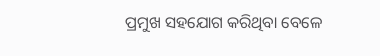ପ୍ରମୁଖ ସହଯୋଗ କରିଥିବା ବେଳେ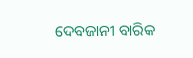ଦେବଜାନୀ ବାରିକ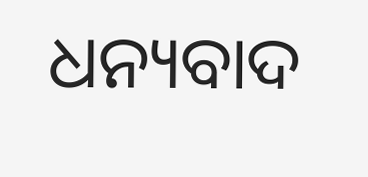ଧନ୍ୟବାଦ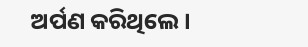ଅର୍ପଣ କରିଥିଲେ ।